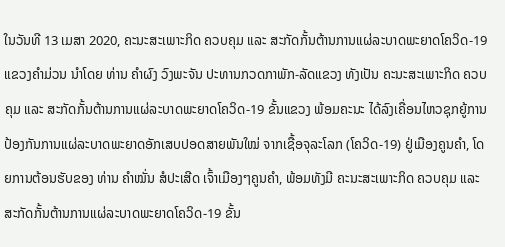ໃນວັນທີ 13 ເມສາ 2020, ຄະນະສະເພາະກິດ ຄວບຄຸມ ແລະ ສະກັດກັ້ນຕ້ານການແຜ່ລະບາດພະຍາດໂຄວິດ-19 ແຂວງຄຳມ່ວນ ນຳໂດຍ ທ່ານ ຄຳຜົງ ວົງພະຈັນ ປະທານກວດກາພັກ-ລັດແຂວງ ທັງເປັນ ຄະນະສະເພາະກິດ ຄວບຄຸມ ແລະ ສະກັດກັ້ນຕ້ານການແຜ່ລະບາດພະຍາດໂຄວິດ-19 ຂັ້ນແຂວງ ພ້ອມຄະນະ ໄດ້ລົງເຄື່ອນໄຫວຊຸກຍູ້ການປ້ອງກັນການແຜ່ລະບາດພະຍາດອັກເສບປອດສາຍພັນໃໝ່ ຈາກເຊື້ອຈຸລະໂລກ (ໂຄວິດ-19) ຢູ່ເມືອງຄູນຄຳ, ໂດຍການຕ້ອນຮັບຂອງ ທ່ານ ຄຳໝັ່ນ ສໍປະເສີດ ເຈົ້າເມືອງໆຄູນຄຳ, ພ້ອມທັງມີ ຄະນະສະເພາະກິດ ຄວບຄຸມ ແລະ ສະກັດກັ້ນຕ້ານການແຜ່ລະບາດພະຍາດໂຄວິດ-19 ຂັ້ນ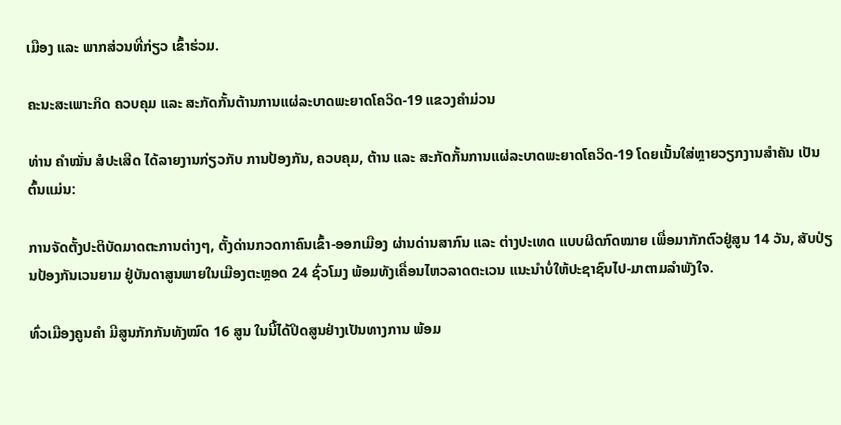ເມືອງ ແລະ ພາກສ່ວນທີ່ກ່ຽວ ເຂົ້າຮ່ວມ.

ຄະນະສະເພາະກິດ ຄວບຄຸມ ແລະ ສະກັດກັ້ນຕ້ານການແຜ່ລະບາດພະຍາດໂຄວິດ-19 ແຂວງຄຳມ່ວນ

ທ່ານ ຄຳໝັ່ນ ສໍປະເສີດ ໄດ້ລາຍງານກ່ຽວກັບ ການປ້ອງກັນ, ຄວບຄຸມ, ຕ້ານ ແລະ ສະກັດກັ້ນການແຜ່ລະບາດພະຍາດໂຄວິດ-19 ໂດຍເນັ້ນໃສ່ຫຼາຍວຽກງານສຳຄັນ ເປັນຕົ້ນແມ່ນ:

ການຈັດຕັ້ງປະຕິບັດມາດຕະການຕ່າງໆ, ຕັ້ງດ່ານກວດກາຄົນເຂົ້າ-ອອກເມືອງ ຜ່ານດ່ານສາກົນ ແລະ ຕ່າງປະເທດ ແບບຜິດກົດໝາຍ ເພື່ອມາກັກຕົວຢູ່ສູນ 14 ວັນ, ສັບປ່ຽນປ້ອງກັນເວນຍາມ ຢູ່ບັນດາສູນພາຍໃນເມືອງຕະຫຼອດ 24 ຊົ່ວໂມງ ພ້ອມທັງເຄື່ອນໄຫວລາດຕະເວນ ແນະນຳບໍ່ໃຫ້ປະຊາຊົນໄປ-ມາຕາມລຳພັງໃຈ.

ທົ່ວເມືອງຄູນຄຳ ມີສູນກັກກັນທັງໝົດ 16 ສູນ ໃນນີ້ໄດ້ປິດສູນຢ່າງເປັນທາງການ ພ້ອມ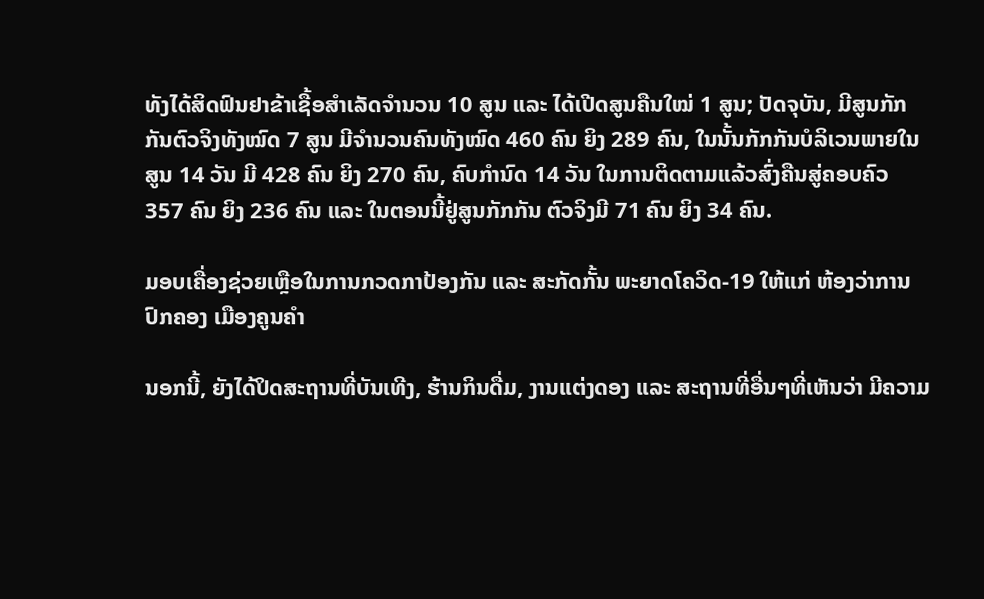ທັງໄດ້ສິດຟົນຢາຂ້າເຊື້ອສຳເລັດຈຳນວນ 10 ສູນ ແລະ ໄດ້ເປີດສູນຄືນໃໝ່ 1 ສູນ; ປັດຈຸບັນ, ມີສູນກັກກັນຕົວຈິງທັງໝົດ 7 ສູນ ມີຈຳນວນຄົນທັງໝົດ 460 ຄົນ ຍິງ 289 ຄົນ, ໃນນັ້ນກັກກັນບໍລິເວນພາຍໃນສູນ 14 ວັນ ມີ 428 ຄົນ ຍິງ 270 ຄົນ, ຄົບກໍານົດ 14 ວັນ ໃນການຕິດຕາມແລ້ວສົ່ງຄືນສູ່ຄອບຄົວ 357 ຄົນ ຍິງ 236 ຄົນ ແລະ ໃນຕອນນີ້ຢູ່ສູນກັກກັນ ຕົວຈິງມີ 71 ຄົນ ຍິງ 34 ຄົນ.

ມອບເຄື່ອງຊ່ວຍເຫຼືອໃນການກວດກາປ້ອງກັນ ແລະ ສະກັດກັ້ນ ພະຍາດໂຄວິດ-19 ໃຫ້ແກ່ ຫ້ອງວ່າການປົກຄອງ ເມືອງຄູນຄຳ

ນອກນີ້, ຍັງໄດ້ປິດສະຖານທີ່ບັນເທີງ, ຮ້ານກິນດື່ມ, ງານແຕ່ງດອງ ແລະ ສະຖານທີ່ອື່ນໆທີ່ເຫັນວ່າ ມີຄວາມ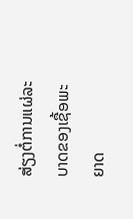ສ່ຽງຕໍ່ການແຜ່ລະບາດຂອງເຊື້ອພະຍາດ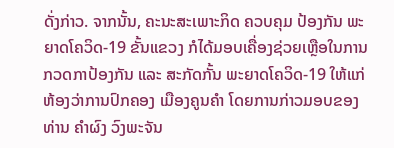ດັ່ງກ່າວ. ຈາກນັ້ນ, ຄະນະສະເພາະກິດ ຄວບຄຸມ ປ້ອງກັນ ພະຍາດໂຄວິດ-19 ຂັ້ນແຂວງ ກໍໄດ້ມອບເຄື່ອງຊ່ວຍເຫຼືອໃນການກວດກາປ້ອງກັນ ແລະ ສະກັດກັ້ນ ພະຍາດໂຄວິດ-19 ໃຫ້ແກ່ ຫ້ອງວ່າການປົກຄອງ ເມືອງຄູນຄຳ ໂດຍການກ່າວມອບຂອງ ທ່ານ ຄຳຜົງ ວົງພະຈັນ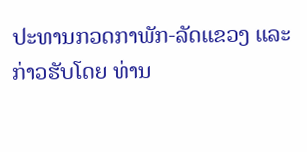ປະທານກວດກາພັກ-ລັດແຂວງ ແລະ ກ່າວຮັບໂດຍ ທ່ານ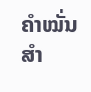ຄຳໝັ່ນ ສຳ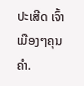ປະເສີດ ເຈົ້າເມືອງໆຄຸນຄຳ.